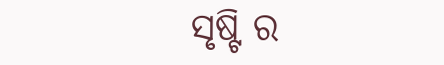ସୃଷ୍ଟି ର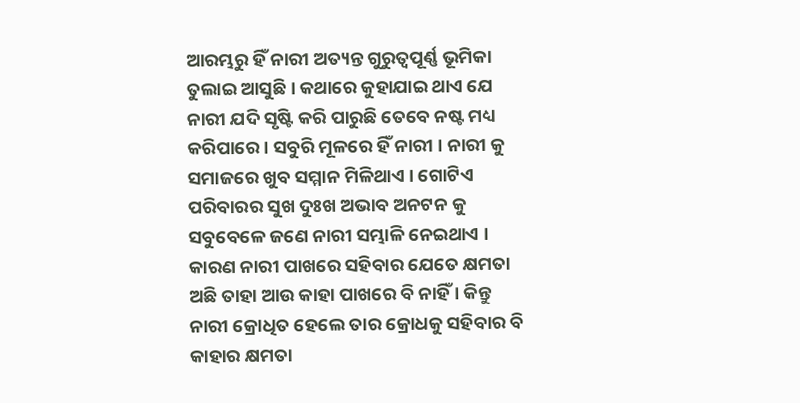ଆରମ୍ଭରୁ ହିଁ ନାରୀ ଅତ୍ୟନ୍ତ ଗୁରୁତ୍ୱପୂର୍ଣ୍ଣ ଭୂମିକା ତୁଲାଇ ଆସୁଛି । କଥାରେ କୁହାଯାଇ ଥାଏ ଯେ ନାରୀ ଯଦି ସୃଷ୍ଟି କରି ପାରୁଛି ତେବେ ନଷ୍ଟ ମଧ୍ୟ କରିପାରେ । ସବୁରି ମୂଳରେ ହିଁ ନାରୀ । ନାରୀ କୁ ସମାଜରେ ଖୁବ ସମ୍ମାନ ମିଳିଥାଏ । ଗୋଟିଏ ପରିବାରର ସୁଖ ଦୁଃଖ ଅଭାବ ଅନଟନ କୁ ସବୁବେଳେ ଜଣେ ନାରୀ ସମ୍ଭାଳି ନେଇଥାଏ ।
କାରଣ ନାରୀ ପାଖରେ ସହିବାର ଯେତେ କ୍ଷମତା ଅଛି ତାହା ଆଉ କାହା ପାଖରେ ବି ନାହିଁ । କିନ୍ତୁ ନାରୀ କ୍ରୋଧିତ ହେଲେ ତାର କ୍ରୋଧକୁ ସହିବାର ବି କାହାର କ୍ଷମତା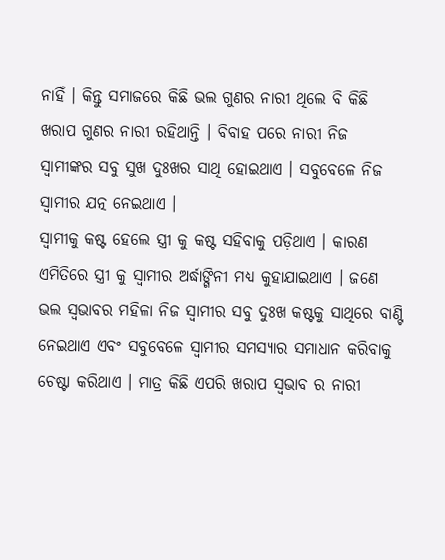ନାହିଁ । କିନ୍ତୁ ସମାଜରେ କିଛି ଭଲ ଗୁଣର ନାରୀ ଥିଲେ ବି କିଛି ଖରାପ ଗୁଣର ନାରୀ ରହିଥାନ୍ତି । ବିବାହ ପରେ ନାରୀ ନିଜ ସ୍ୱାମୀଙ୍କର ସବୁ ସୁଖ ଦୁଃଖର ସାଥି ହୋଇଥାଏ । ସବୁବେଳେ ନିଜ ସ୍ୱାମୀର ଯତ୍ନ ନେଇଥାଏ ।
ସ୍ୱାମୀକୁ କଷ୍ଟ ହେଲେ ସ୍ତ୍ରୀ କୁ କଷ୍ଟ ସହିବାକୁ ପଡ଼ିଥାଏ । କାରଣ ଏମିତିରେ ସ୍ତ୍ରୀ କୁ ସ୍ୱାମୀର ଅର୍ଦ୍ଧାଙ୍ଗିନୀ ମଧ୍ୟ କୁହାଯାଇଥାଏ । ଜଣେ ଭଲ ସ୍ୱଭାବର ମହିଳା ନିଜ ସ୍ୱାମୀର ସବୁ ଦୁଃଖ କଷ୍ଟକୁ ସାଥିରେ ବାଣ୍ଟି ନେଇଥାଏ ଏବଂ ସବୁବେଳେ ସ୍ୱାମୀର ସମସ୍ୟାର ସମାଧାନ କରିବାକୁ ଚେଷ୍ଟା କରିଥାଏ । ମାତ୍ର କିଛି ଏପରି ଖରାପ ସ୍ଵଭାବ ର ନାରୀ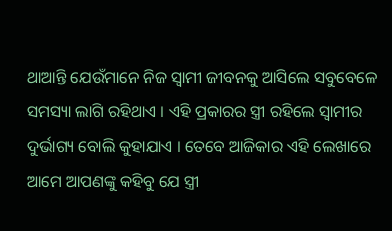ଥାଆନ୍ତି ଯେଉଁମାନେ ନିଜ ସ୍ୱାମୀ ଜୀବନକୁ ଆସିଲେ ସବୁବେଳେ ସମସ୍ୟା ଲାଗି ରହିଥାଏ । ଏହି ପ୍ରକାରର ସ୍ତ୍ରୀ ରହିଲେ ସ୍ୱାମୀର ଦୁର୍ଭାଗ୍ୟ ବୋଲି କୁହାଯାଏ । ତେବେ ଆଜିକାର ଏହି ଲେଖାରେ ଆମେ ଆପଣଙ୍କୁ କହିବୁ ଯେ ସ୍ତ୍ରୀ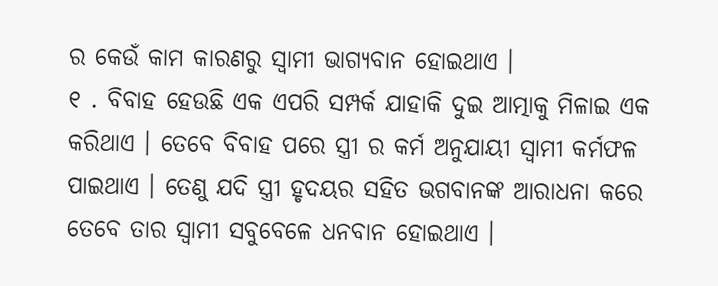ର କେଉଁ କାମ କାରଣରୁ ସ୍ୱାମୀ ଭାଗ୍ୟବାନ ହୋଇଥାଏ ।
୧ . ବିବାହ ହେଉଛି ଏକ ଏପରି ସମ୍ପର୍କ ଯାହାକି ଦୁଇ ଆତ୍ମାକୁ ମିଳାଇ ଏକ କରିଥାଏ । ତେବେ ବିବାହ ପରେ ସ୍ତ୍ରୀ ର କର୍ମ ଅନୁଯାୟୀ ସ୍ୱାମୀ କର୍ମଫଳ ପାଇଥାଏ । ତେଣୁ ଯଦି ସ୍ତ୍ରୀ ହୃଦୟର ସହିତ ଭଗବାନଙ୍କ ଆରାଧନା କରେ ତେବେ ତାର ସ୍ୱାମୀ ସବୁବେଳେ ଧନବାନ ହୋଇଥାଏ ।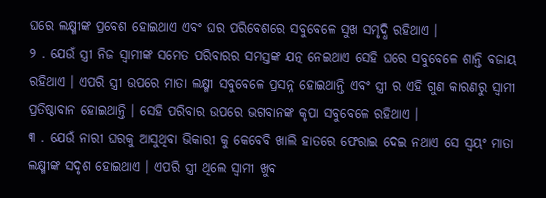ଘରେ ଲକ୍ଷ୍ମୀଙ୍କ ପ୍ରବେଶ ହୋଇଥାଏ ଏବଂ ଘର ପରିବେଶରେ ସବୁବେଳେ ସୁଖ ସମୃଦ୍ଧି ରହିଥାଏ ।
୨ . ଯେଉଁ ସ୍ତ୍ରୀ ନିଜ ସ୍ୱାମୀଙ୍କ ସମେତ ପରିବାରର ସମସ୍ତଙ୍କ ଯତ୍ନ ନେଇଥାଏ ସେହି ଘରେ ସବୁବେଳେ ଶାନ୍ତି ବଜାୟ ରହିଥାଏ । ଏପରି ସ୍ତ୍ରୀ ଉପରେ ମାତା ଲକ୍ଷ୍ମୀ ସବୁବେଳେ ପ୍ରସନ୍ନ ହୋଇଥାନ୍ତି ଏବଂ ସ୍ତ୍ରୀ ର ଏହି ଗୁଣ କାରଣରୁ ସ୍ୱାମୀ ପ୍ରତିଷ୍ଠାବାନ ହୋଇଥାନ୍ତି । ସେହି ପରିବାର ଉପରେ ଭଗବାନଙ୍କ କୃପା ସବୁବେଳେ ରହିଥାଏ ।
୩ . ଯେଉଁ ନାରୀ ଘରକୁ ଆସୁଥିବା ଭିକାରୀ କୁ କେବେବି ଖାଲି ହାତରେ ଫେରାଇ ଦେଇ ନଥାଏ ସେ ସ୍ୱୟଂ ମାତା ଲକ୍ଷ୍ମୀଙ୍କ ସଦୃଶ ହୋଇଥାଏ । ଏପରି ସ୍ତ୍ରୀ ଥିଲେ ସ୍ୱାମୀ ଖୁବ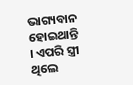ଭାଗ୍ୟବାନ ହୋଇଥାନ୍ତି । ଏପରି ସ୍ତ୍ରୀ ଥିଲେ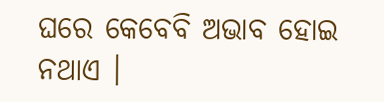ଘରେ କେବେବି ଅଭାବ ହୋଇ ନଥାଏ ।